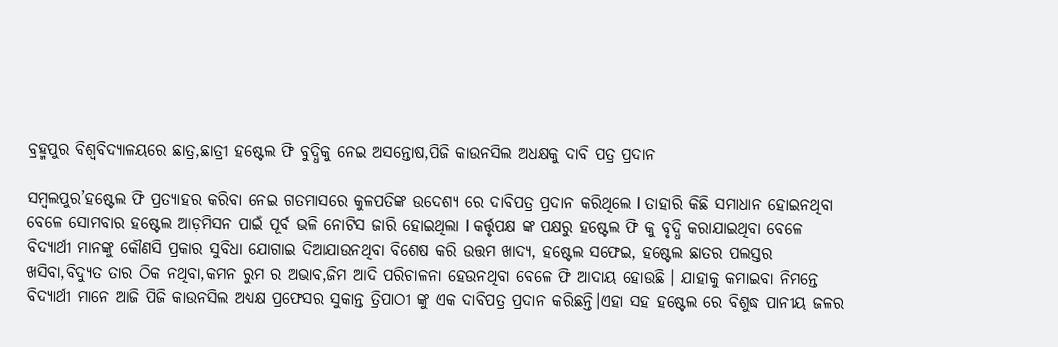ବ୍ରହ୍ମପୁର ବିଶ୍ବବିଦ୍ୟାଳୟରେ ଛାତ୍ର,ଛାତ୍ରୀ ହଷ୍ଟେଲ ଫି ବୁଦ୍ଧିକୁ ନେଇ ଅସନ୍ତୋଷ,ପିଜି କାଉନସିଲ ଅଧକ୍ଷକୁ ଦାବି ପତ୍ର ପ୍ରଦାନ

ସମ୍ବଲପୁର’ହଷ୍ଟେଲ ଫି ପ୍ରତ୍ୟାହର କରିବା ନେଇ ଗତମାସରେ କୁଳପତିଙ୍କ ଉଦେଶ୍ୟ ରେ ଦାବିପତ୍ର ପ୍ରଦାନ କରିଥିଲେ l ତାହାରି କିଛି ସମାଧାନ ହୋଇନଥିବା ବେଳେ ସୋମବାର ହଷ୍ଟେଲ ଆଡ଼ମିସନ ପାଇଁ ପୂର୍ବ ଭଳି ନୋଟିସ ଜାରି ହୋଇଥିଲା l କର୍ତ୍ତୃପକ୍ଷ ଙ୍କ ପକ୍ଷରୁ ହଷ୍ଟେଲ ଫି କୁ ବୃଦ୍ଧି କରାଯାଇଥିବା ବେଳେ ବିଦ୍ୟାର୍ଥୀ ମାନଙ୍କୁ କୌଣସି ପ୍ରକାର ସୁବିଧା ଯୋଗାଇ ଦିଆଯାଉନଥିବା ବିଶେଷ କରି ଉତ୍ତମ ଖାଦ୍ୟ, ହଷ୍ଟେଲ ସଫେଇ, ହଷ୍ଟେଲ ଛାତର ପଲସ୍ତର ଖସିବା,ବିଦ୍ୟୁତ ତାର ଠିକ ନଥିବା,କମନ ରୁମ ର ଅଭାବ,ଜିମ ଆଦି ପରିଚାଳନା ହେଉନଥିବା ବେଳେ ଫି ଆଦାୟ ହୋଉଛି । ଯାହାକୁ କମାଇବା ନିମନ୍ତେ ବିଦ୍ୟାର୍ଥୀ ମାନେ ଆଜି ପିଜି କାଉନସିଲ ଅଧ୍ୟକ୍ଷ ପ୍ରଫେସର ସୁକାନ୍ତ ତ୍ରିପାଠୀ ଙ୍କୁ ଏକ ଦାବିପତ୍ର ପ୍ରଦାନ କରିଛନ୍ତି।ଏହା ସହ ହଷ୍ଟେଲ ରେ ବିଶୁଦ୍ଧ ପାନୀୟ ଜଳର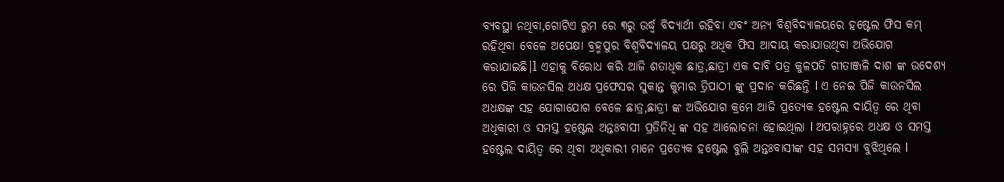ବ୍ୟବସ୍ଥା ନଥିବା,ଗୋଟିଏ ରୁମ ରେ ୩ରୁ ଉର୍ଦ୍ଧ୍ବ ବିଦ୍ୟାର୍ଥୀ ରହିବା ଏବଂ ଅନ୍ୟ ବିଶ୍ଵବିଦ୍ୟାଳୟରେ ହଷ୍ଟେଲ ଫିସ କମ୍ ରହିଥିବା ବେଳେ ଅପେକ୍ଷା ବ୍ରହ୍ମପୁର ବିଶ୍ଵବିଦ୍ୟାଳୟ ପକ୍ଷରୁ ଅଧିକ ଫିସ ଆଦାୟ କରାଯାଉଥିବା ଅଭିଯୋଗ କରାଯାଇଛି।l ଏହାକୁ ବିରୋଧ କରି ଆଜି ଶତାଧିକ ଛାତ୍ର,ଛାତ୍ରୀ ଏକ ଦାବି ପତ୍ର କୁଳପତି ଗୀତାଞ୍ଜଳି ଦାଶ ଙ୍କ ଉଦେଶ୍ୟ ରେ ପିଜି କାଉନସିଲ ଅଧକ୍ଷ ପ୍ରଫେସର ସୁକାନ୍ତ କୁମାର ତ୍ରିପାଠୀ ଙ୍କୁ ପ୍ରଦାନ କରିଛନ୍ତି l ଏ ନେଇ ପିଜି କାଉନସିଲ ଅଧକ୍ଷଙ୍କ ସହ ଯୋଗାଯୋଗ ବେଳେ ଛାତ୍ର,ଛାତ୍ରୀ ଙ୍କ ଅଭିଯୋଗ କ୍ରମେ ଆଜି ପ୍ରତ୍ୟେକ ହଷ୍ଟେଲ ଦାୟିତ୍ୱ ରେ ଥିବା ଅଧିକାରୀ ଓ ସମସ୍ତ ହଷ୍ଟେଲ ଅନ୍ତଃବାସୀ ପ୍ରତିନିଧି ଙ୍କ ସହ ଆଲୋଚନା ହୋଇଥିଲା l ଅପରାହ୍ନରେ ଅଧକ୍ଷ ଓ ସମସ୍ତ ହଷ୍ଟେଲ ଦାୟିତ୍ୱ ରେ ଥିବା ଅଧିକାରୀ ମାନେ ପ୍ରତ୍ୟେକ ହଷ୍ଟେଲ ବୁଲି ଅନ୍ତଃବାସୀଙ୍କ ସହ ସମସ୍ୟା ବୁଝିଥିଲେ l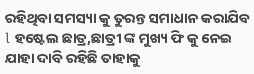ରହିଥିବା ସମସ୍ୟା କୁ ତୁରନ୍ତ ସମାଧାନ କରାଯିବ l ହଷ୍ଟେଲ ଛାତ୍ର,ଛାତ୍ରୀ ଙ୍କ ମୁଖ୍ୟ ଫି କୁ ନେଇ ଯାହା ଦାବି ରହିଛି ତାହାକୁ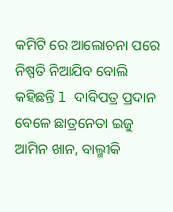କମିଟି ରେ ଆଲୋଚନା ପରେ ନିଷ୍ପତି ନିଆଯିବ ବୋଲି କହିଛନ୍ତି l ଦାବିପତ୍ର ପ୍ରଦାନ ବେଳେ ଛାତ୍ରନେତା ଇଜୁ ଆମିନ ଖାନ, ବାଲ୍ମୀକି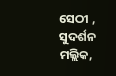ସେଠୀ , ସୁଦର୍ଶନ ମଲ୍ଲିକ,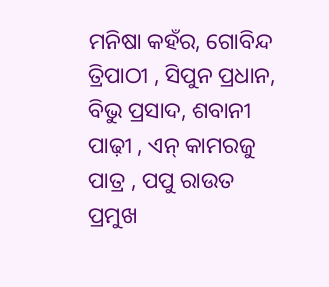ମନିଷା କହଁର, ଗୋବିନ୍ଦ ତ୍ରିପାଠୀ , ସିପୁନ ପ୍ରଧାନ, ବିଭୁ ପ୍ରସାଦ, ଶବାନୀ ପାଢ଼ୀ , ଏନ୍ କାମରଜୁ ପାତ୍ର , ପପୁ ରାଉତ ପ୍ରମୁଖ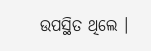ଉପସ୍ଥିତ ଥିଲେ ।